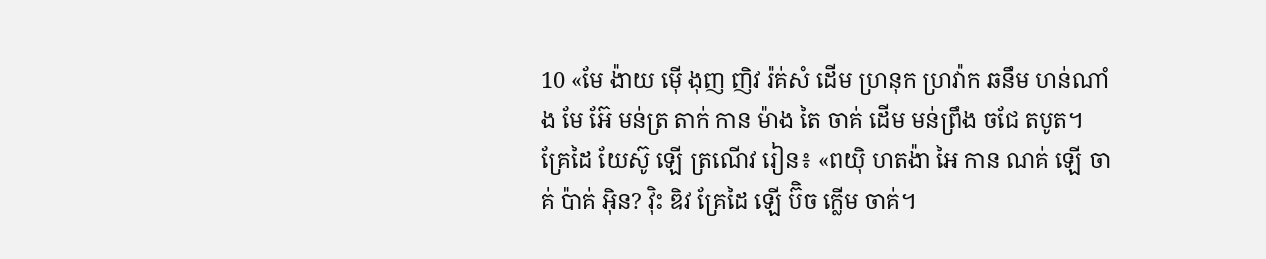10 «មែ ង៉ាយ ម៉ើ ងុញ ញិវ រ៉គ់សំ ដើម ហ្រនុក ហ្រវ៉ាក ឆនឹម ហន់ណាំង មែ អ៊ែ មន់ត្រ តាក់ កាន ម៉ាង តៃ ចាគ់ ដើម មន់ព្រឹង ចជែ តបូត។
គ្រែដៃ យែស៊ូ ឡើ ត្រណើវ រៀន៖ «ពយ៉ិ ហតង៉ា អៃ កាន ណគ់ ឡើ ចាគ់ ប៉ាគ់ អ៊ិន? វ៉ិះ ឌិវ គ្រែដៃ ឡើ ប៊ិច ក្លើម ចាគ់។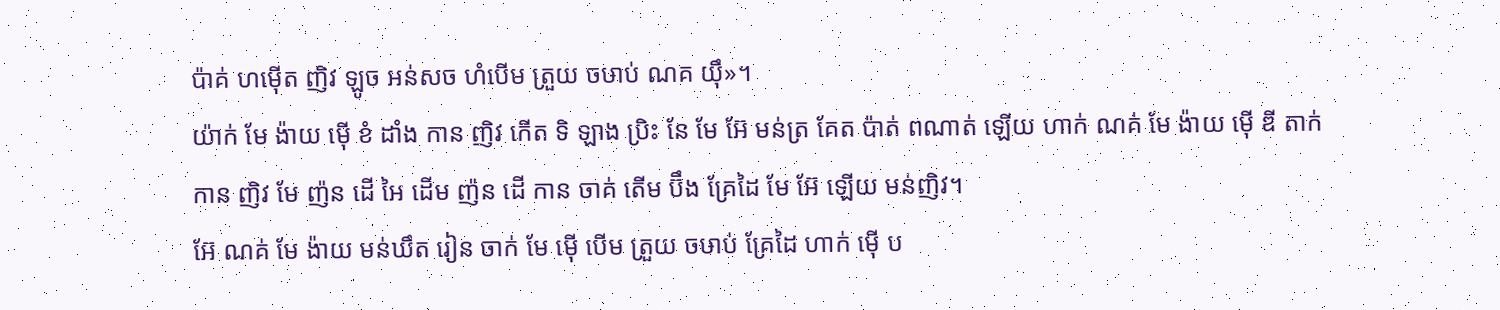ប៉ាគ់ ហម៉ើត ញិវ ឡូច អន់សច ហំបើម ត្រួយ ចឞាប់ ណគ យ៉ឹ»។
យ៉ាក់ មែ ង៉ាយ ម៉ើ ខំ ដាំង កាន ញិវ កើត ទិ ឡាង ប្រិះ នែ មែ អ៊ែ មន់ត្រ គែត ប៉ាត់ ពណាត់ ឡើយ ហាក់ ណគ់ មែ ង៉ាយ ម៉ើ ឌី តាក់ កាន ញិវ មែ ញ៉ន ដើ អៃ ដើម ញ៉ន ដើ កាន ចាគ់ តើម ប៊ឹង គ្រែដៃ មែ អ៊ែ ឡើយ មន់ញិវ។
អ៊ែ ណគ់ មែ ង៉ាយ មន់ឃឹត រៀន ចាក់ មែ ម៉ើ បើម ត្រួយ ចឞាប់ គ្រែដៃ ហាក់ ម៉ើ ប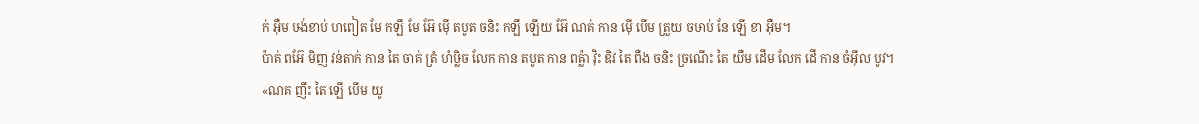ក់ អ៊ឺម ឞង់ខាប់ ហពៀត មែ កឡឹ មែ អ៊ែ ម៉ើ តបូត ចនិះ កឡឹ ឡើយ អ៊ែ ណគ់ កាន ម៉ើ បើម ត្រួយ ចឞាប់ នែ ឡើ ខា អ៊ឺម។
ប៉ាគ់ ពអ៊ែ មិញ វន់តាក់ កាន តៃ ចាគ់ ត្រំ ហំឞ្លិច លែក កាន តបូត កាន ពឝ៉្លា វ៉ិះ ឌិវ តៃ ពឺង ចនិះ ច្រណើះ តៃ យឺម ដើម លែក ដើ កាន ចំអ៊ីល បូវ។
«ណគ ញឹះ តៃ ឡើ បើម យូ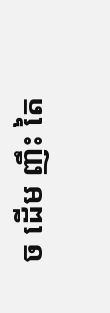ច ដើម ញឹះ តៃ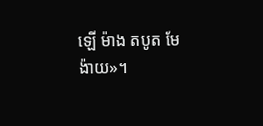ឡើ ម៉ាង តបូត មែ ង៉ាយ»។